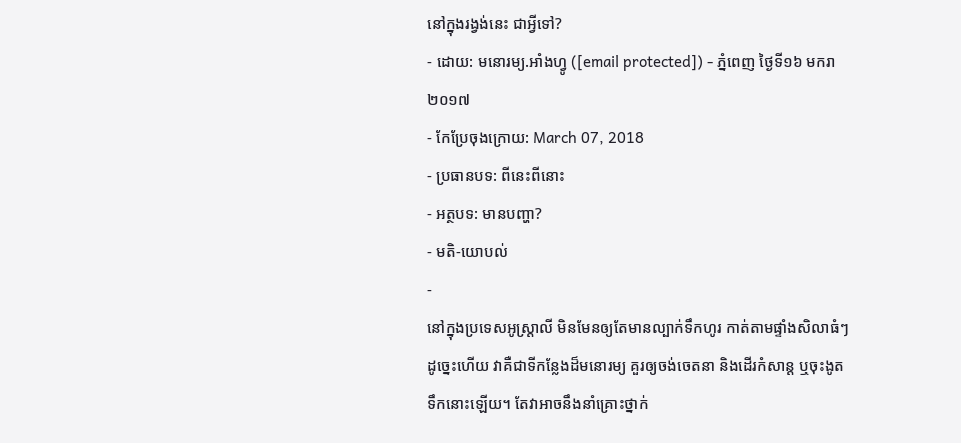នៅក្នុងរង្វង់នេះ ជាអ្វីទៅ?
- ដោយ: មនោរម្យ.អាំងហ្វូ ([email protected]) - ភ្នំពេញ ថ្ងៃទី១៦ មករា ២០១៧
- កែប្រែចុងក្រោយ: March 07, 2018
- ប្រធានបទ: ពីនេះពីនោះ
- អត្ថបទ: មានបញ្ហា?
- មតិ-យោបល់
-
នៅក្នុងប្រទេសអូស្ត្រាលី មិនមែនឲ្យតែមានល្បាក់ទឹកហូរ កាត់តាមផ្ទាំងសិលាធំៗ ដូច្នេះហើយ វាគឺជាទីកន្លែងដ៏មនោរម្យ គួរឲ្យចង់ចេតនា និងដើរកំសាន្ដ ឬចុះងូតទឹកនោះឡើយ។ តែវាអាចនឹងនាំគ្រោះថ្នាក់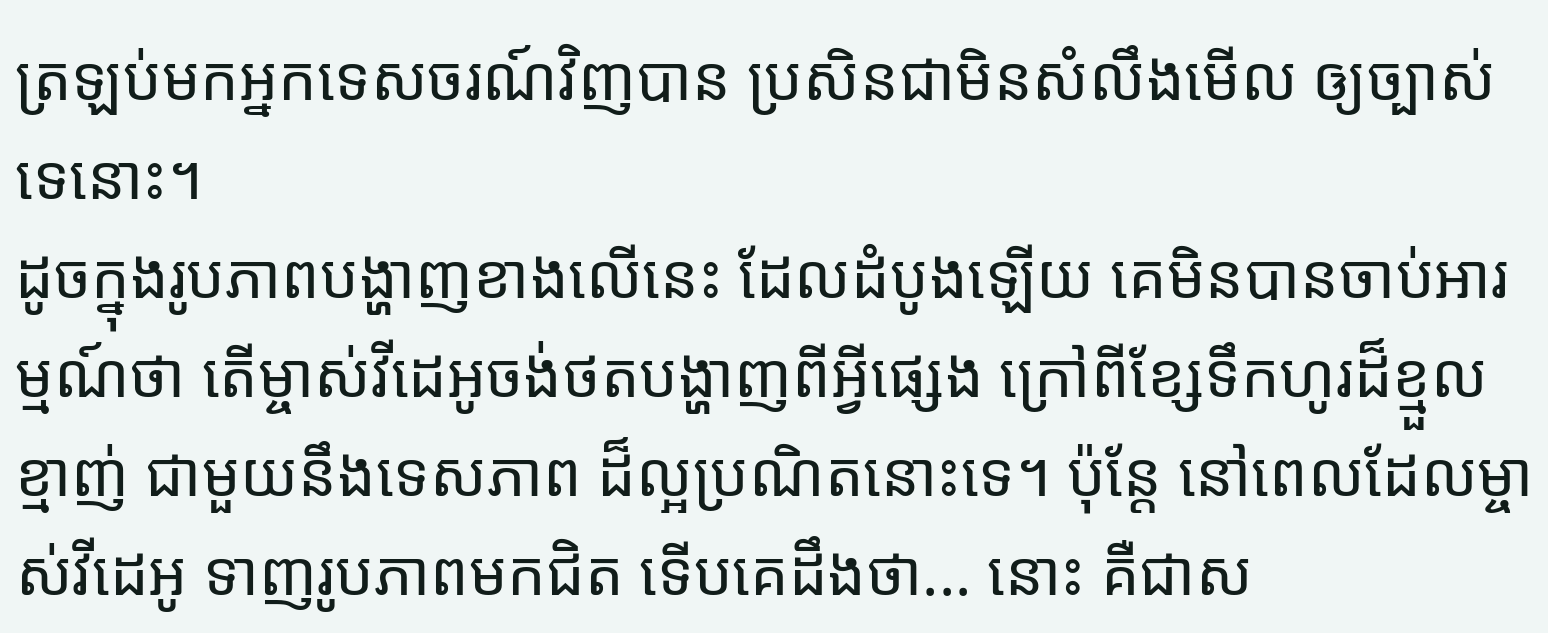ត្រឡប់មកអ្នកទេសចរណ៍វិញបាន ប្រសិនជាមិនសំលឹងមើល ឲ្យច្បាស់ទេនោះ។
ដូចក្នុងរូបភាពបង្ហាញខាងលើនេះ ដែលដំបូងឡើយ គេមិនបានចាប់អារម្មណ៍ថា តើម្ចាស់វីដេអូចង់ថតបង្ហាញពីអ្វីផ្សេង ក្រៅពីខ្សែទឹកហូរដ៏ខ្មួលខ្មាញ់ ជាមួយនឹងទេសភាព ដ៏ល្អប្រណិតនោះទេ។ ប៉ុន្តែ នៅពេលដែលម្ចាស់វីដេអូ ទាញរូបភាពមកជិត ទើបគេដឹងថា... នោះ គឺជាស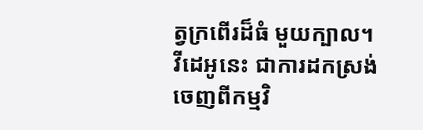ត្វក្រពើរដ៏ធំ មួយក្បាល។
វីដេអូនេះ ជាការដកស្រង់ ចេញពីកម្មវិ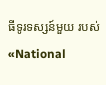ធីទូរទស្សន៍មួយ របស់ «National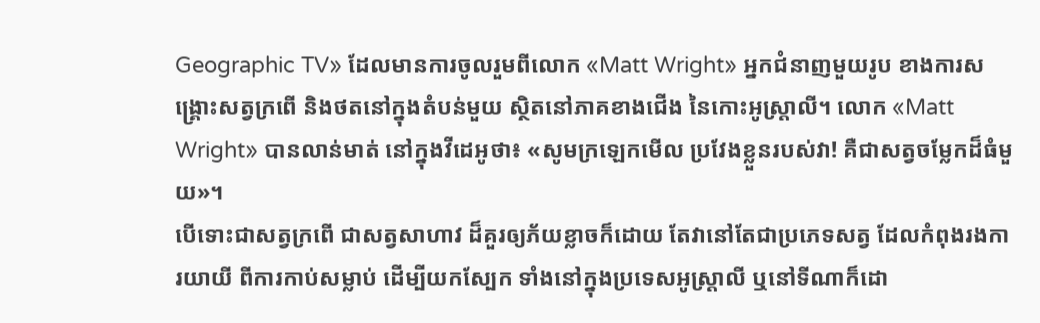Geographic TV» ដែលមានការចូលរួមពីលោក «Matt Wright» អ្នកជំនាញមួយរូប ខាងការសង្គ្រោះសត្វក្រពើ និងថតនៅក្នុងតំបន់មួយ ស្ថិតនៅភាគខាងជើង នៃកោះអូស្ត្រាលី។ លោក «Matt Wright» បានលាន់មាត់ នៅក្នុងវីដេអូថា៖ «សូមក្រឡេកមើល ប្រវែងខ្លួនរបស់វា! គឺជាសត្វចម្លែកដ៏ធំមួយ»។
បើទោះជាសត្វក្រពើ ជាសត្វសាហាវ ដ៏គួរឲ្យភ័យខ្លាចក៏ដោយ តែវានៅតែជាប្រភេទសត្វ ដែលកំពុងរងការយាយី ពីការកាប់សម្លាប់ ដើម្បីយកស្បែក ទាំងនៅក្នុងប្រទេសអូស្ត្រាលី ឬនៅទីណាក៏ដោ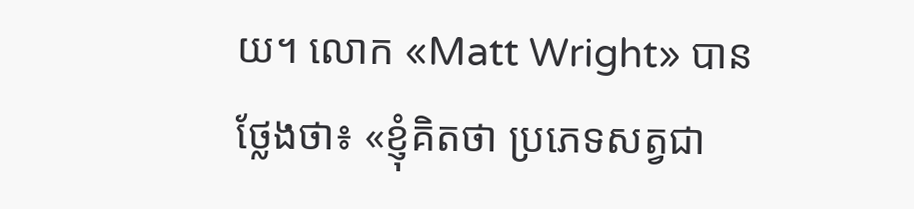យ។ លោក «Matt Wright» បានថ្លែងថា៖ «ខ្ញុំគិតថា ប្រភេទសត្វជា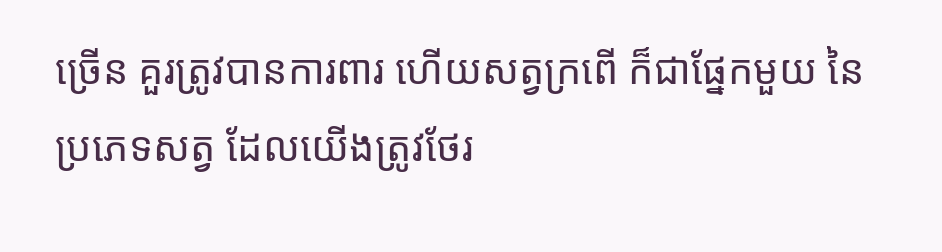ច្រើន គួរត្រូវបានការពារ ហើយសត្វក្រពើ ក៏ជាផ្នែកមួយ នៃប្រភេទសត្វ ដែលយើងត្រូវថែរ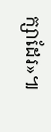ក្សាដែរ»៕